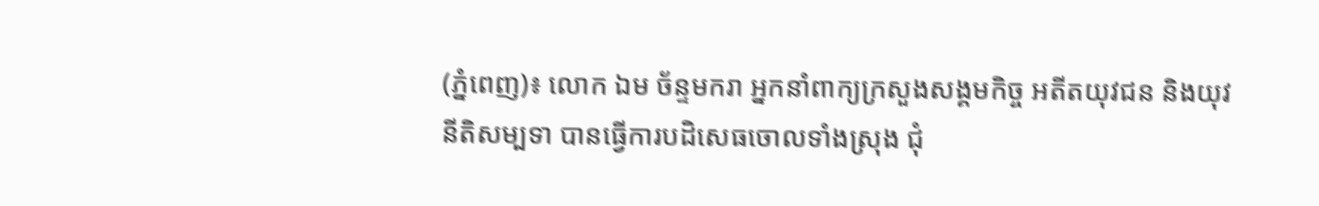(ភ្នំពេញ)៖ លោក ឯម ច័ន្ទមករា អ្នកនាំពាក្យក្រសួងសង្គមកិច្ច អតីតយុវជន និងយុវនីតិសម្បទា បានធ្វើការបដិសេធចោលទាំងស្រុង ជុំ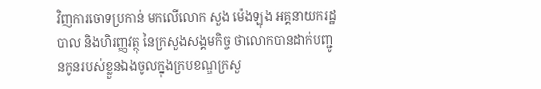វិញការចោទប្រកាន់ មកលើលោក សួង ម៉េងឡុង អគ្គនាយករដ្ឋបាល និងហិរញ្ញវត្ថុ នៃក្រសួងសង្គមកិច្ច ថាលោកបានដាក់បញ្ជូនកូនរបស់ខ្លួនឯងចូលក្នុងក្របខណ្ឌក្រសួ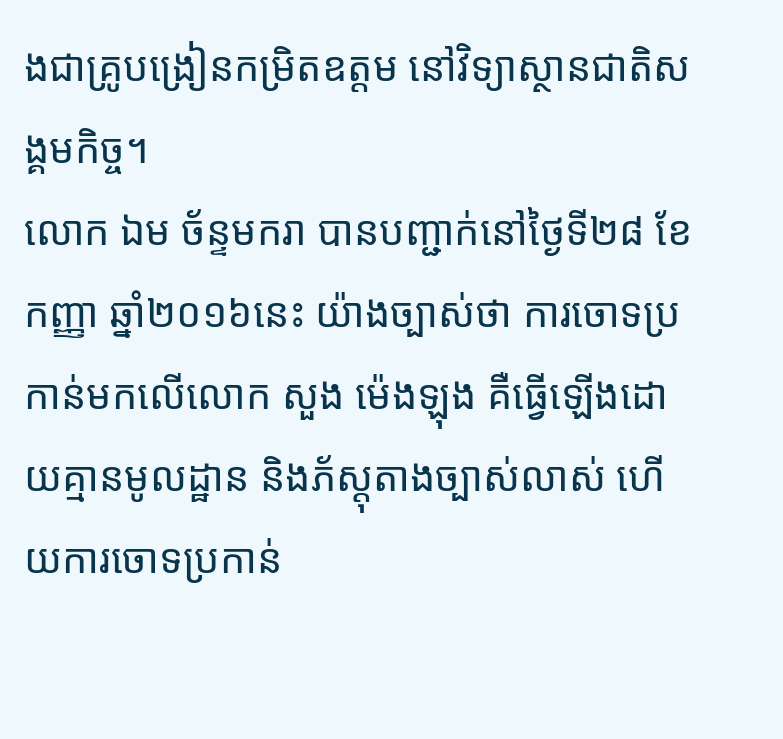ងជាគ្រូបង្រៀនកម្រិតឧត្តម នៅវិទ្យាស្ថានជាតិសង្គមកិច្ច។
លោក ឯម ច័ន្ទមករា បានបញ្ជាក់នៅថ្ងៃទី២៨ ខែកញ្ញា ឆ្នាំ២០១៦នេះ យ៉ាងច្បាស់ថា ការចោទប្រកាន់មកលើលោក សួង ម៉េងឡុង គឺធ្វើឡើងដោយគ្មានមូលដ្ឋាន និងភ័ស្ដុតាងច្បាស់លាស់ ហើយការចោទប្រកាន់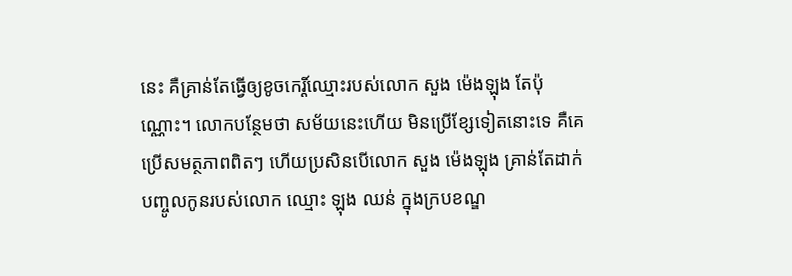នេះ គឺគ្រាន់តែធ្វើឲ្យខូចកេរ្ដិ៍ឈ្មោះរបស់លោក សួង ម៉េងឡុង តែប៉ុណ្ណោះ។ លោកបន្ថែមថា សម័យនេះហើយ មិនប្រើខ្សែទៀតនោះទេ គឺគេប្រើសមត្ថភាពពិតៗ ហើយប្រសិនបើលោក សួង ម៉េងឡុង គ្រាន់តែដាក់បញ្ចូលកូនរបស់លោក ឈ្មោះ ឡុង ឈន់ ក្នុងក្របខណ្ឌ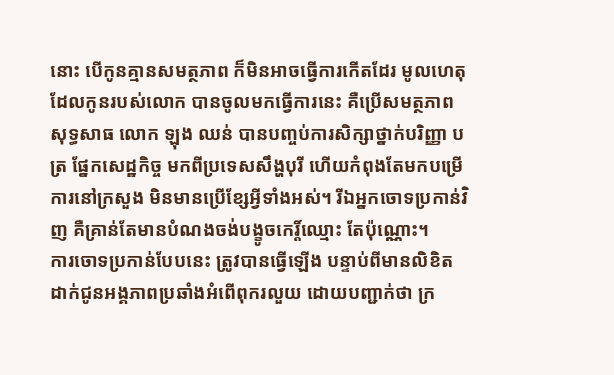នោះ បើកូនគ្មានសមត្ថភាព ក៏មិនអាចធ្វើការកើតដែរ មូលហេតុដែលកូនរបស់លោក បានចូលមកធ្វើការនេះ គឺប្រើសមត្ថភាពសុទ្ធសាធ លោក ឡុង ឈន់ បានបញ្ចប់ការសិក្សាថ្នាក់បរិញ្ញា បត្រ ផ្នែកសេដ្ឋកិច្ច មកពីប្រទេសសឹង្ហបុរី ហើយកំពុងតែមកបម្រើការនៅក្រសួង មិនមានប្រើខ្សែអ្វីទាំងអស់។ រីឯអ្នកចោទប្រកាន់វិញ គឺគ្រាន់តែមានបំណងចង់បង្ខូចកេរ្ដិ៍ឈ្មោះ តែប៉ុណ្ណោះ។
ការចោទប្រកាន់បែបនេះ ត្រូវបានធ្វើឡើង បន្ទាប់ពីមានលិខិតដាក់ជូនអង្គភាពប្រឆាំងអំពើពុករលួយ ដោយបញ្ជាក់ថា ក្រ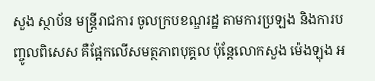សួង ស្ថាប័ន មន្ត្រីរាជការ ចូលក្របខណ្ឌរដ្ឋ តាមការប្រឡង និងការបញ្ចូលពិសេស គឺផ្អែកលើសមត្ថភាពបុគ្គល ប៉ុន្តែលោកសួង ម៉េងឡុង អ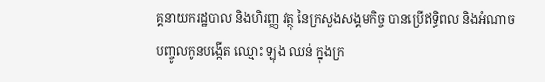គ្គនាយករដ្ឋបាល និងហិរញ្ញ វត្ថុ នៃក្រសួងសង្គមកិច្ច បានប្រើឥទ្ធិពល និងអំណាចបញ្ចូលកូនបង្កើត ឈ្មោះ ឡុង ឈន់ ក្នុងក្រ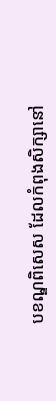បខណ្ឌពិសេស ដែលកំពុងសិក្សានៅ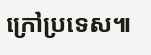ក្រៅប្រទេស៕